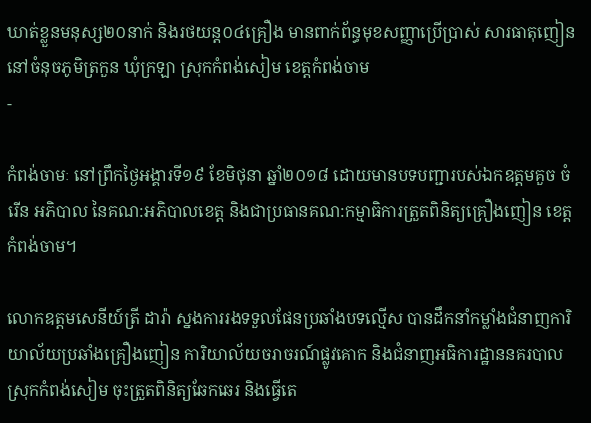ឃាត់ខ្លួនមនុស្ស២០នាក់ និងរថយន្ត០៤គ្រឿង មានពាក់ព័ន្ធមុខសញ្ញាប្រេីប្រាស់ សារធាតុញៀន នៅចំនុចភូមិត្រកួន ឃំុក្រឡា ស្រុកកំពង់សៀម ខេត្តកំពង់ចាម
-

កំពង់ចាមៈ នៅព្រឹកថ្ងៃអង្គារទី១៩ ខែមិថុនា ឆ្នាំ២០១៨ ដោយមានបទបញ្ជារបស់ឯកឧត្តមគួច ចំរេីន អភិបាល នៃគណ:អភិបាលខេត្ត និងជាប្រធានគណ:កម្មាធិការត្រួតពិនិត្យគ្រឿងញៀន ខេត្តកំពង់ចាម។

លោកឧត្តមសេនីយ៍ត្រី ដារ៉ា ស្នងការរងទទួលផែនប្រឆាំងបទល្មេីស បានដឹកនាំកម្លាំងជំនាញការិយាល័យប្រឆាំងគ្រឿងញៀន ការិយាល័យចរាចរណ៍ផ្លូវគោក និងជំនាញអធិការដ្ឋាននគរបាលស្រុកកំពង់សៀម ចុះត្រួតពិនិត្យឆែកឆេរ និងធ្វេីតេ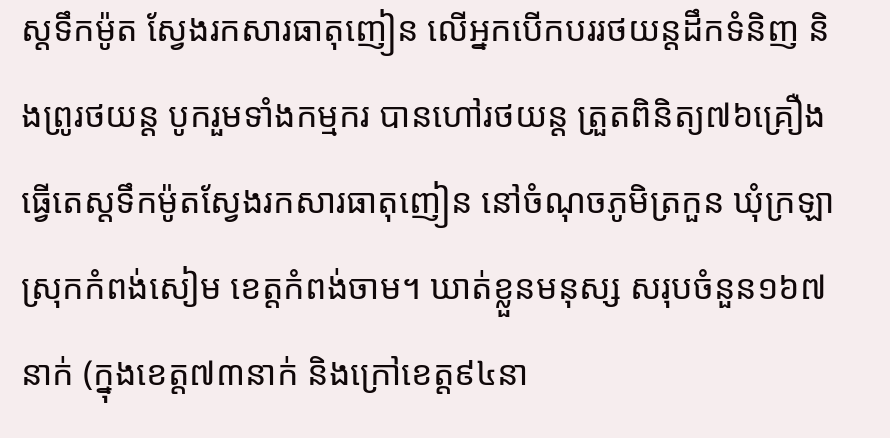ស្តទឹកម៉ូត ស្វែងរកសារធាតុញៀន លេីអ្នកបេីកបររថយន្តដឹកទំនិញ និងព្រូរថយន្ត បូករួមទាំងកម្មករ បានហៅរថយន្ត ត្រួតពិនិត្យ៧៦គ្រឿង ធ្វេីតេស្តទឹកម៉ូតស្វែងរកសារធាតុញៀន នៅចំណុចភូមិត្រកួន ឃំុក្រឡា ស្រុកកំពង់សៀម ខេត្តកំពង់ចាម។ ឃាត់ខ្លួនមនុស្ស សរុបចំនួន១៦៧នាក់ (ក្នុងខេត្ត៧៣នាក់ និងក្រៅខេត្ត៩៤នា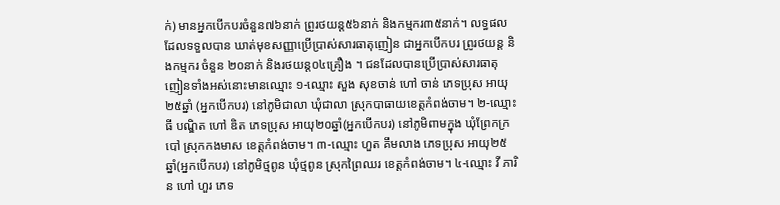ក់) មានអ្នកបេីកបរចំនួន៧៦នាក់ ព្រូរថយន្ត៥៦នាក់ និងកម្មករ៣៥នាក់។ លទ្ធផលដែលទទួលបាន ឃាត់មុខសញ្ញាប្រេីប្រាស់សារធាតុញៀន ជាអ្នកបេីកបរ ព្រូរថយន្ត និងកម្មករ ចំនួន ២០នាក់ និងរថយន្ត០៤គ្រឿង ។ ជនដែលបានប្រេីប្រាស់សារធាតុញៀនទាំងអស់នោះមានឈ្មោះ ១-ឈ្មោះ សួង សុខចាន់ ហៅ ចាន់ ភេទប្រុស អាយុ២៥ឆ្នាំ (អ្នកបេីកបរ) នៅភូមិជាលា ឃំុជាលា ស្រុកបាធាយខេត្តកំពង់ចាម។ ២-ឈ្មោះ ធី បណ្ឌិត ហៅ ឌិត ភេទប្រុស អាយុ២០ឆ្នាំ(អ្នកបេីកបរ) នៅភូមិពាមក្នុង ឃំុព្រែកក្របៅ ស្រុកកងមាស ខេត្តកំពង់ចាម។ ៣-ឈ្មោះ ហួត គឹមលាង ភេទប្រុស អាយុ២៥ឆ្នាំ(អ្នកបេីកបរ) នៅភូមិថ្មពូន ឃំុថ្មពូន ស្រុកព្រៃឈរ ខេត្តកំពង់ចាម។ ៤-ឈ្មោះ វី ភារិន ហៅ ហួរ ភេទ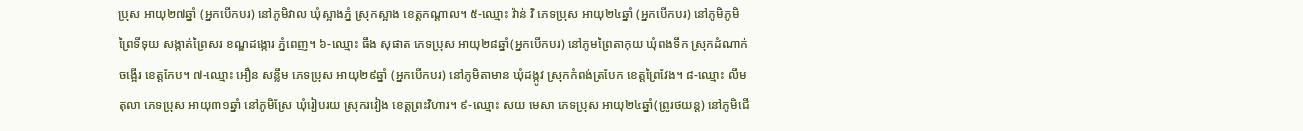ប្រុស អាយុ២៧ឆ្នាំ (អ្នកបេីកបរ) នៅភូមិវាល ឃំុស្អាងភ្នំ ស្រុកស្អាង ខេត្តកណ្តាល។ ៥-ឈ្មោះ វ៉ាន់ វិ ភេទប្រុស អាយុ២៤ឆ្នាំ (អ្នកបេីកបរ) នៅភូមិភូមិព្រៃទីទុយ សង្កាត់ព្រៃសរ ខណ្ឌដង្កោរ ភ្នំពេញ។ ៦-ឈ្មោះ ធឹង សុផាត ភេទប្រុស អាយុ២៨ឆ្នាំ(អ្នកបេីកបរ) នៅភូមព្រៃតាកុយ ឃំុពងទឹក ស្រុកដំណាក់ចង្អេីរ ខេត្តកែប។ ៧-ឈ្មោះ អឿន សន្លឹម ភេទប្រុស អាយុ២៩ឆ្នាំ (អ្នកបេីកបរ) នៅភូមិតាមាន ឃំុដង្កូវ ស្រុកកំពង់ត្របែក ខេត្តព្រៃវែង។ ៨-ឈ្មោះ លឹម តុលា ភេទប្រុស អាយុ៣១ឆ្នាំ នៅភូមិស្រែ ឃំុរៀបរយ ស្រុករវៀង ខេត្តព្រះវិហារ។ ៩-ឈ្មោះ សយ មេសា ភេទប្រុស អាយុ២៤ឆ្នាំ(ព្រូរថយន្ត) នៅភូមិជេី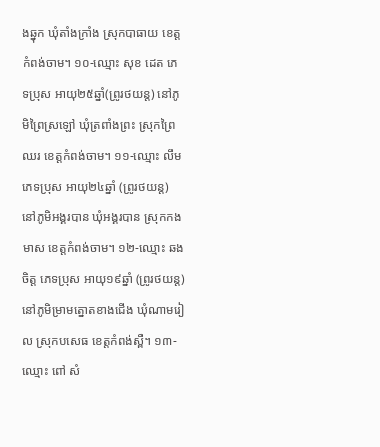ងឆ្នុក ឃុំតាំងក្រាំង ស្រុកបាធាយ ខេត្តកំពង់ចាម។ ១០-ឈ្មោះ សុខ ដេត ភេទប្រុស អាយុ២៥ឆ្នាំ(ព្រូរថយន្ត) នៅភូមិព្រៃស្រឡៅ ឃុំត្រពាំងព្រះ ស្រុកព្រៃឈរ ខេត្តកំពង់ចាម។ ១១-ឈ្មោះ លឹម  ភេទប្រុស អាយុ២៤ឆ្នាំ (ព្រូរថយន្ត) នៅភូមិអង្គរបាន ឃុំអង្គរបាន ស្រុកកងមាស ខេត្តកំពង់ចាម។ ១២-ឈ្មោះ ឆង ចិត្ត ភេទប្រុស អាយុ១៩ឆ្នាំ (ព្រូរថយន្ត) នៅភូមិម្រាមត្នោតខាងជេីង ឃំុណាមរៀល ស្រុកបសេធ ខេត្តកំពង់ស្ពឺ។ ១៣-ឈ្មោះ ពៅ សំ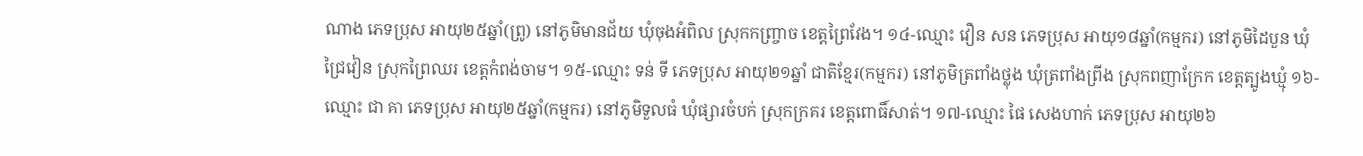ណាង ភេទប្រុស អាយុ២៥ឆ្នាំ(ព្រូ) នៅភូមិមានជ័យ ឃុំចុងអំពិល ស្រុកកញ្ច្រាច ខេត្តព្រៃវែង។ ១៤-ឈ្មោះ វឿន សន ភេទប្រុស អាយុ១៨ឆ្នាំ(កម្មករ) នៅភូមិដៃបួន ឃំុជ្រៃវៀន ស្រុកព្រៃឈរ ខេត្តកំពង់ចាម។ ១៥-ឈ្មោះ ទន់ ទី ភេទប្រុស អាយុ២១ឆ្នាំ ជាតិខ្មែរ(កម្មករ) នៅភូមិត្រពាំងថ្លុង ឃុំត្រពាំងព្រីង ស្រុកពញាក្រែក ខេត្តត្បូងឃ្មុំ ១៦-ឈ្មោះ ជា គា ភេទប្រុស អាយុ២៥ឆ្នាំ(កម្មករ) នៅភូមិទួលធំ ឃំុផ្សារចំបក់ ស្រុកក្រគរ ខេត្តពោធិ៍សាត់។ ១៧-ឈ្មោះ ផៃ សេងហាក់ ភេទប្រុស អាយុ២៦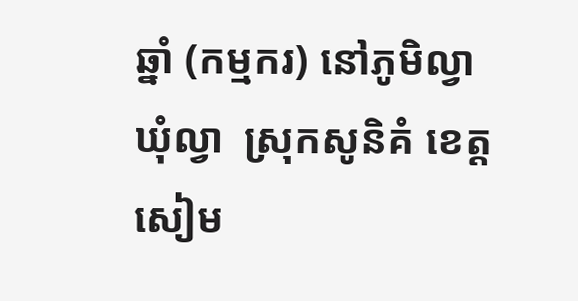ឆ្នាំ (កម្មករ) នៅភូមិល្វា ឃំុល្វា  ស្រុកសូនិគំ ខេត្តសៀម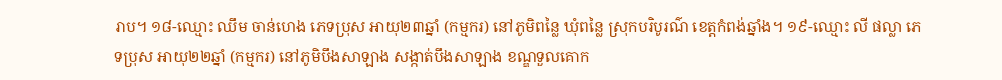រាប។ ១៨-ឈ្មោះ ឈឹម ចាន់ហេង ភេទប្រុស អាយុ២៣ឆ្នាំ (កម្មករ) នៅភូមិពន្លៃ ឃុំពន្លៃ ស្រុកបរិបូរណ៌ ខេត្តកំពង់ឆ្នាំង។ ១៩-ឈ្មោះ លី ផល្លា ភេទប្រុស អាយុ២២ឆ្នាំ (កម្មករ) នៅភូមិបឹងសាឡាង សង្កាត់បឹងសាឡាង ខណ្ឌទួលគោក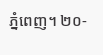ភ្នំពេញ។ ២០-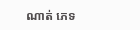ណាត់ ភេទ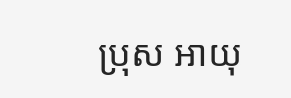ប្រុស អាយុ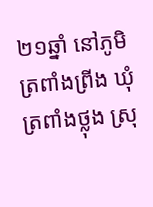២១ឆ្នាំ នៅភូមិត្រពាំងព្រីង ឃុំត្រពាំងថ្លុង ស្រុ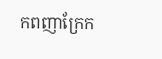កពញាក្រែក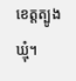ខេត្តត្បូងឃ្មុំ។